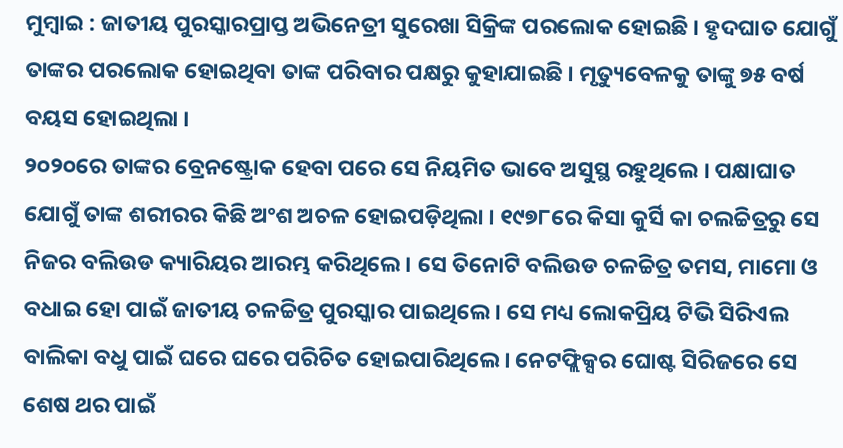ମୁମ୍ବାଇ : ଜାତୀୟ ପୁରସ୍କାରପ୍ରାପ୍ତ ଅଭିନେତ୍ରୀ ସୁରେଖା ସିକ୍ରିଙ୍କ ପରଲୋକ ହୋଇଛି । ହୃଦଘାତ ଯୋଗୁଁ ତାଙ୍କର ପରଲୋକ ହୋଇଥିବା ତାଙ୍କ ପରିବାର ପକ୍ଷରୁ କୁହାଯାଇଛି । ମୃତ୍ୟୁବେଳକୁ ତାଙ୍କୁ ୭୫ ବର୍ଷ ବୟସ ହୋଇଥିଲା ।
୨୦୨୦ରେ ତାଙ୍କର ବ୍ରେନଷ୍ଟ୍ରୋକ ହେବା ପରେ ସେ ନିୟମିତ ଭାବେ ଅସୁସ୍ଥ ରହୁଥିଲେ । ପକ୍ଷାଘାତ ଯୋଗୁଁ ତାଙ୍କ ଶରୀରର କିଛି ଅଂଶ ଅଚଳ ହୋଇପଡ଼ିଥିଲା । ୧୯୭୮ରେ କିସା କୁର୍ସି କା ଚଲଚ୍ଚିତ୍ରରୁ ସେ ନିଜର ବଲିଉଡ କ୍ୟାରିୟର ଆରମ୍ଭ କରିଥିଲେ । ସେ ତିନୋଟି ବଲିଉଡ ଚଳଚ୍ଚିତ୍ର ତମସ, ମାମୋ ଓ ବଧାଇ ହୋ ପାଇଁ ଜାତୀୟ ଚଳଚ୍ଚିତ୍ର ପୁରସ୍କାର ପାଇଥିଲେ । ସେ ମଧ୍ୟ ଲୋକପ୍ରିୟ ଟିଭି ସିରିଏଲ ବାଲିକା ବଧୁ ପାଇଁ ଘରେ ଘରେ ପରିଚିତ ହୋଇପାରିଥିଲେ । ନେଟଫ୍ଲିକ୍ସର ଘୋଷ୍ଟ ସିରିଜରେ ସେ ଶେଷ ଥର ପାଇଁ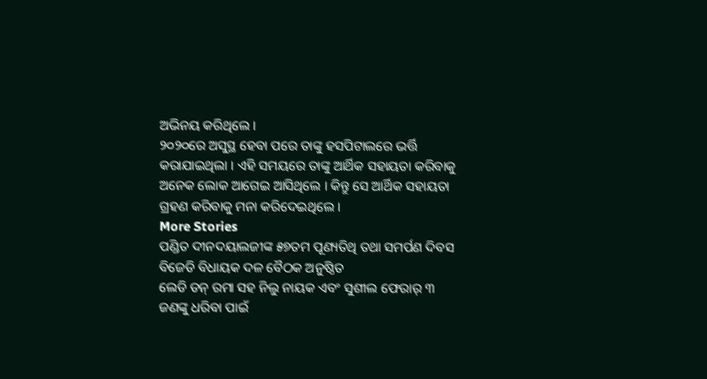ଅଭିନୟ କରିଥିଲେ ।
୨୦୨୦ରେ ଅସୁସ୍ଥ ହେବା ପରେ ତାଙ୍କୁ ହସପିଟାଲରେ ଭର୍ତ୍ତି କରାଯାଇଥିଲା । ଏହି ସମୟରେ ତାଙ୍କୁ ଆର୍ଥିକ ସହାୟତା କରିବାକୁ ଅନେକ ଲୋକ ଆଗେଇ ଆସିଥିଲେ । କିନ୍ତୁ ସେ ଆର୍ଥିକ ସହାୟତା ଗ୍ରହଣ କରିବାକୁ ମନା କରିଦେଇଥିଲେ ।
More Stories
ପଣ୍ଡିତ ଦୀନଦୟାଲଜୀଙ୍କ ୫୭ତମ ପୂଣ୍ୟତିଥି ତଥା ସମର୍ପଣ ଦିବସ
ବିଜେଡି ବିଧାୟକ ଦଳ ବୈଠକ ଅନୁଷ୍ଠିତ
ଲେଡି ଡନ୍ ରମା ସହ ନିଲୁ ନାୟକ ଏବଂ ସୁଶୀଲ ଫେରାର୍ ୩ ଜଣଙ୍କୁ ଧରିବା ପାଇଁ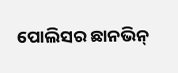ପୋଲିସର ଛାନଭିନ୍